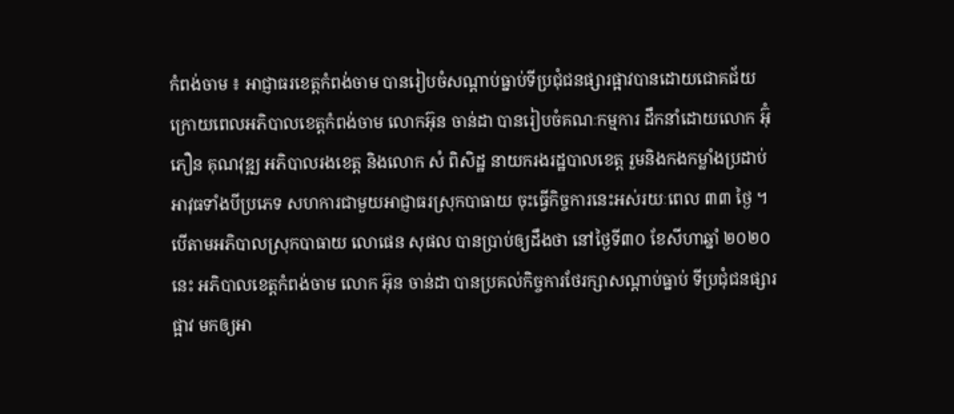កំពង់ចាម ៖ អាជ្ញាធរខេត្តកំពង់ចាម បានរៀបចំសណ្ដាប់ធ្នាប់ទីប្រជុំជនផ្សារផ្អាវបានដោយជោគជ័យ ក្រោយពេលអភិបាលខេត្តកំពង់ចាម លោកអ៊ុន ចាន់ដា បានរៀបចំគណៈកម្មការ ដឹកនាំដោយលោក អ៊ុំភឿន គុណវុឌ្ឍ អភិបាលរងខេត្ត និងលោក សំ ពិសិដ្ឋ នាយករងរដ្ឋបាលខេត្ត រួមនិងកងកម្លាំងប្រដាប់អាវុធទាំងបីប្រភេទ សហការជាមួយអាជ្ញាធរស្រុកបាធាយ ចុះធ្វើកិច្ចការនេះអស់រយៈពេល ៣៣ ថ្ងៃ ។
បើតាមអភិបាលស្រុកបាធាយ លោផេន សុផល បានប្រាប់ឲ្យដឹងថា នៅថ្ងៃទី៣០ ខែសីហាឆ្នាំ ២០២០នេះ អភិបាលខេត្តកំពង់ចាម លោក អ៊ុន ចាន់ដា បានប្រគល់កិច្ចការថែរក្សាសណ្ដាប់ធ្នាប់ ទីប្រជុំជនផ្សារផ្អាវ មកឲ្យអា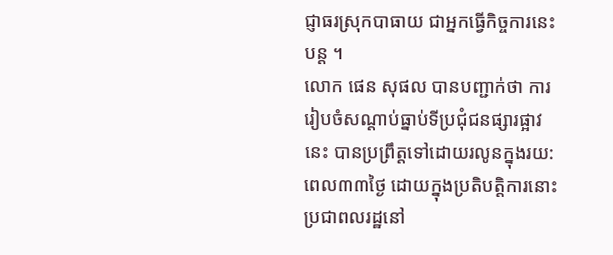ជ្ញាធរស្រុកបាធាយ ជាអ្នកធ្វើកិច្ចការនេះបន្ត ។
លោក ផេន សុផល បានបញ្ជាក់ថា ការរៀបចំសណ្ដាប់ធ្នាប់ទីប្រជុំជនផ្សារផ្អាវនេះ បានប្រព្រឹត្តទៅដោយរលូនក្នុងរយ:ពេល៣៣ថ្ងៃ ដោយក្នុងប្រតិបត្តិការនោះ ប្រជាពលរដ្ឋនៅ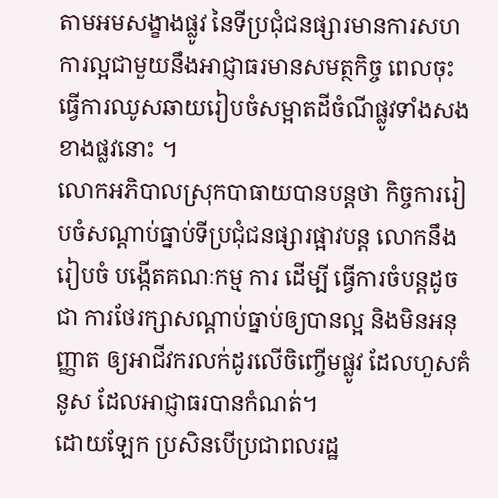តាមអមសង្ខាងផ្លូវ នៃទីប្រជុំជនផ្សារមានការសហការល្អជាមួយនឹងអាជ្ញាធរមានសមត្ថកិច្ច ពេលចុះធ្វើការឈូសឆាយរៀបចំសម្អាតដីចំណីផ្លូវទាំងសងខាងផ្លវនោះ ។
លោកអភិបាលស្រុកបាធាយបានបន្តថា កិច្ចការរៀបចំសណ្ដាប់ធ្នាប់ទីប្រជុំជនផ្សារផ្អាវបន្ត លោកនឹងរៀបចំ បង្កើតគណៈកម្ម ការ ដើម្បី ធ្វើការចំបន្តដូចជា ការថែរក្សាសណ្ដាប់ធ្នាប់ឲ្យបានល្អ និងមិនអនុញ្ញាត ឲ្យអាជីវករលក់ដូរលើចិញ្ចើមផ្លូវ ដែលហួសគំនូស ដែលអាជ្ញាធរបានកំណត់។
ដោយឡែក ប្រសិនបើប្រជាពលរដ្ឋ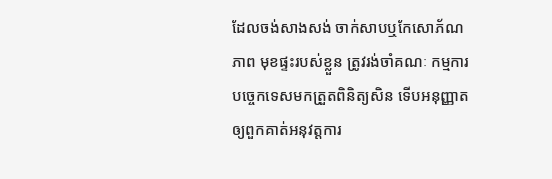ដែលចង់សាងសង់ ចាក់សាបឬកែសោភ័ណ ភាព មុខផ្ទះរបស់ខ្លួន ត្រូវរង់ចាំគណៈ កម្មការបច្ចេកទេសមកត្រួតពិនិត្យសិន ទើបអនុញ្ញាតឲ្យពួកគាត់អនុវត្តការ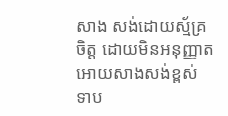សាង សង់ដោយស្ម័គ្រចិត្ត ដោយមិនអនុញ្ញាត អោយសាងសង់ខ្ពស់ ទាប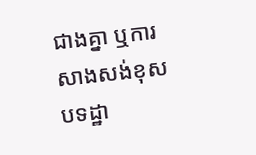ជាងគ្នា ឬការ សាងសង់ខុសបទដ្ឋា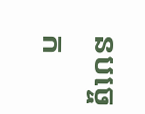នបច្ចេក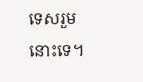ទេសរួមនោះទេ។